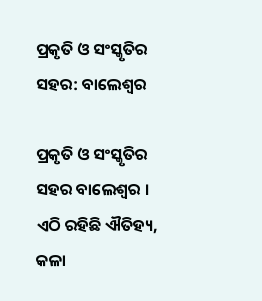ପ୍ରକୃତି ଓ ସଂସ୍କୃତିର ସହର: ବାଲେଶ୍ୱର

ପ୍ରକୃତି ଓ ସଂସ୍କୃତିର ସହର ବାଲେଶ୍ୱର । ଏଠି ରହିଛି ଐତିହ୍ୟ, କଳା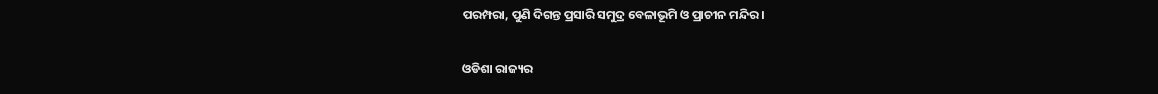ପରମ୍ପରା, ପୁଣି ଦିଗନ୍ତ ପ୍ରସାରି ସମୁଦ୍ର ବେଳାଭୂମି ଓ ପ୍ରାଚୀନ ମନ୍ଦିର ।


ଓଡିଶା ରାଜ୍ୟର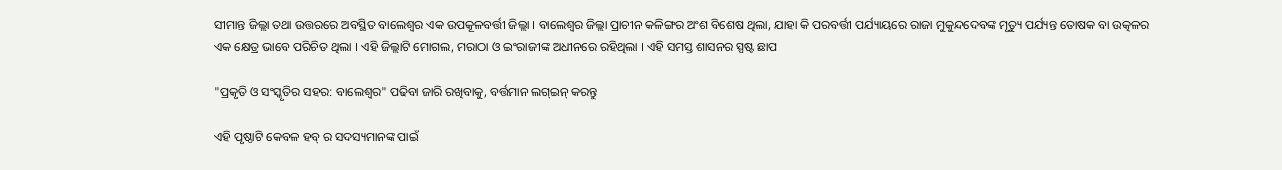ସୀମାନ୍ତ ଜିଲ୍ଲା ତଥା ଉତ୍ତରରେ ଅବସ୍ଥିତ ବାଲେଶ୍ୱର ଏକ ଉପକୂଳବର୍ତ୍ତୀ ଜିଲ୍ଲା । ବାଲେଶ୍ୱର ଜିଲ୍ଲା ପ୍ରାଚୀନ କଳିଙ୍ଗର ଅଂଶ ବିଶେଷ ଥିଲା, ଯାହା କି ପରବର୍ତ୍ତୀ ପର୍ଯ୍ୟାୟରେ ରାଜା ମୁକୁନ୍ଦଦେବଙ୍କ ମୃତ୍ୟୁ ପର୍ଯ୍ୟନ୍ତ ତୋଷକ ବା ଉତ୍କଳର ଏକ କ୍ଷେତ୍ର ଭାବେ ପରିଚିତ ଥିଲା । ଏହି ଜିଲ୍ଲାଟି ମୋଗଲ, ମରାଠା ଓ ଇଂରାଜୀଙ୍କ ଅଧୀନରେ ରହିଥିଲା । ଏହି ସମସ୍ତ ଶାସନର ସ୍ପଷ୍ଟ ଛାପ

"ପ୍ରକୃତି ଓ ସଂସ୍କୃତିର ସହର: ବାଲେଶ୍ୱର" ପଢିବା ଜାରି ରଖିବାକୁ, ବର୍ତ୍ତମାନ ଲଗ୍ଇନ୍ କରନ୍ତୁ

ଏହି ପୃଷ୍ଠାଟି କେବଳ ହବ୍ ର ସଦସ୍ୟମାନଙ୍କ ପାଇଁ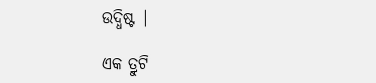ଉଦ୍ଧିଷ୍ଟ |

ଏକ ତ୍ରୁଟି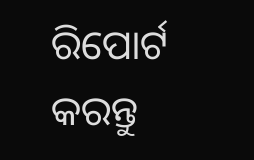ରିପୋର୍ଟ କରନ୍ତୁ